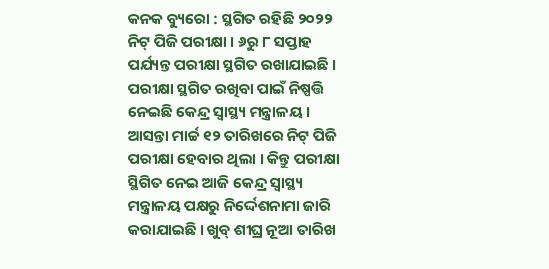କନକ ବ୍ୟୁରୋ : ସ୍ଥଗିତ ରହିଛି ୨୦୨୨ ନିଟ୍ ପିଜି ପରୀକ୍ଷା । ୬ରୁ ୮ ସପ୍ତାହ ପର୍ଯ୍ୟନ୍ତ ପରୀକ୍ଷା ସ୍ଥଗିତ ରଖାଯାଇଛି । ପରୀକ୍ଷା ସ୍ଥଗିତ ରଖିବା ପାଇଁ ନିଷ୍ପତ୍ତି ନେଇଛି କେନ୍ଦ୍ର ସ୍ୱାସ୍ଥ୍ୟ ମନ୍ତ୍ରାଳୟ । ଆସନ୍ତା ମାର୍ଚ୍ଚ ୧୨ ତାରିଖରେ ନିଟ୍ ପିଜି ପରୀକ୍ଷା ହେବାର ଥିଲା । କିନ୍ତୁ ପରୀକ୍ଷା ସ୍ଥିଗିତ ନେଇ ଆଜି କେନ୍ଦ୍ର ସ୍ୱାସ୍ଥ୍ୟ ମନ୍ତ୍ରାଳୟ ପକ୍ଷରୁ ନିର୍ଦ୍ଦେଶନାମା ଜାରି କରାଯାଇଛି । ଖୁବ୍ ଶୀଘ୍ର ନୂଆ ତାରିଖ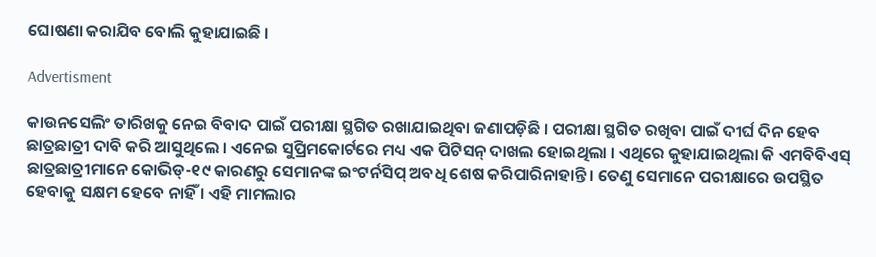ଘୋଷଣା କରାଯିବ ବୋଲି କୁହାଯାଇଛି ।

Advertisment

କାଉନସେଲିଂ ତାରିଖକୁ ନେଇ ବିବାଦ ପାଇଁ ପରୀକ୍ଷା ସ୍ଥଗିତ ରଖାଯାଇଥିବା ଜଣାପଡ଼ିଛି । ପରୀକ୍ଷା ସ୍ଥଗିତ ରଖିବା ପାଇଁ ଦୀର୍ଘ ଦିନ ହେବ ଛାତ୍ରଛାତ୍ରୀ ଦାବି କରି ଆସୁଥିଲେ । ଏନେଇ ସୁପ୍ରିମକୋର୍ଟରେ ମଧ୍ୟ ଏକ ପିଟିସନ୍ ଦାଖଲ ହୋଇଥିଲା । ଏଥିରେ କୁହାଯାଇଥିଲା କି ଏମବିବିଏସ୍ ଛାତ୍ରଛାତ୍ରୀମାନେ କୋଭିଡ୍-୧୯ କାରଣରୁ ସେମାନଙ୍କ ଇଂଟର୍ନସିପ୍ ଅବଧି ଶେଷ କରିପାରିନାହାନ୍ତି । ତେଣୁ ସେମାନେ ପରୀକ୍ଷାରେ ଉପସ୍ଥିତ ହେବାକୁ ସକ୍ଷମ ହେବେ ନାହିଁ । ଏହି ମାମଲାର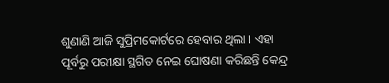ଶୁଣାଣି ଆଜି ସୁପ୍ରିମକୋର୍ଟରେ ହେବାର ଥିଲା । ଏହା ପୂର୍ବରୁ ପରୀକ୍ଷା ସ୍ଥଗିତ ନେଇ ଘୋଷଣା କରିଛନ୍ତି କେନ୍ଦ୍ର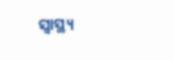ସ୍ୱାସ୍ଥ୍ୟ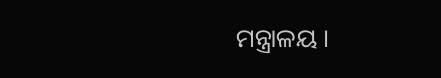ମନ୍ତ୍ରାଳୟ ।